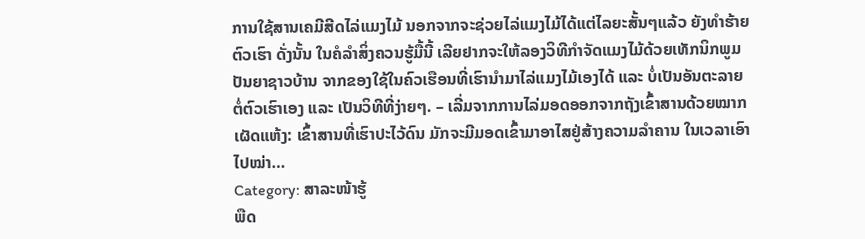ການໃຊ້ສານເຄມີສີດໄລ່ແມງໄມ້ ນອກຈາກຈະຊ່ວຍໄລ່ແມງໄມ້ໄດ້ແຕ່ໄລຍະສັ້ນໆແລ້ວ ຍັງທຳຮ້າຍຕົວເຮົາ ດັ່ງນັ້ນ ໃນຄໍລຳສິ່ງຄວນຮູ້ມື້ນີ້ ເລີຍຢາກຈະໃຫ້ລອງວິທີກຳຈັດແມງໄມ້ດ້ວຍເທັກນິກພູມປັນຍາຊາວບ້ານ ຈາກຂອງໃຊ້ໃນຄົວເຮືອນທີ່ເຮົານຳມາໄລ່ແມງໄມ້ເອງໄດ້ ແລະ ບໍ່ເປັນອັນຕະລາຍຕໍ່ຕົວເຮົາເອງ ແລະ ເປັນວິທີທີ່ງ່າຍໆ. – ເລີ່ມຈາກການໄລ່ມອດອອກຈາກຖັງເຂົ້າສານດ້ວຍໝາກເຜັດແຫ້ງ: ເຂົ້າສານທີ່ເຮົາປະໄວ້ດົນ ມັກຈະມີມອດເຂົ້າມາອາໄສຢູ່ສ້າງຄວາມລຳຄານ ໃນເວລາເອົາໄປໝ່າ…
Category: ສາລະໜ້າຮູ້
ພືດ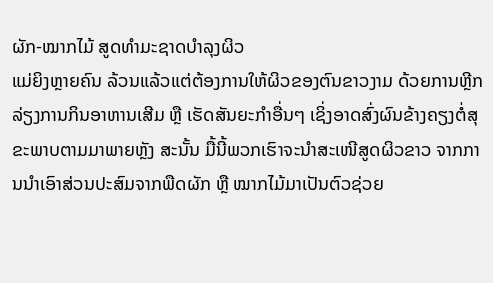ຜັກ-ໝາກໄມ້ ສູດທຳມະຊາດບຳລຸງຜິວ
ແມ່ຍິງຫຼາຍຄົນ ລ້ວນແລ້ວແຕ່ຕ້ອງການໃຫ້ຜິວຂອງຕົນຂາວງາມ ດ້ວຍການຫຼີກລ່ຽງການກິນອາຫານເສີມ ຫຼື ເຮັດສັນຍະກຳອື່ນໆ ເຊິ່ງອາດສົ່ງຜົນຂ້າງຄຽງຕໍ່ສຸຂະພາບຕາມມາພາຍຫຼັງ ສະນັ້ນ ມື້ນີ້ພວກເຮົາຈະນຳສະເໜີສູດຜິວຂາວ ຈາກການນຳເອົາສ່ວນປະສົມຈາກພືດຜັກ ຫຼື ໝາກໄມ້ມາເປັນຕົວຊ່ວຍ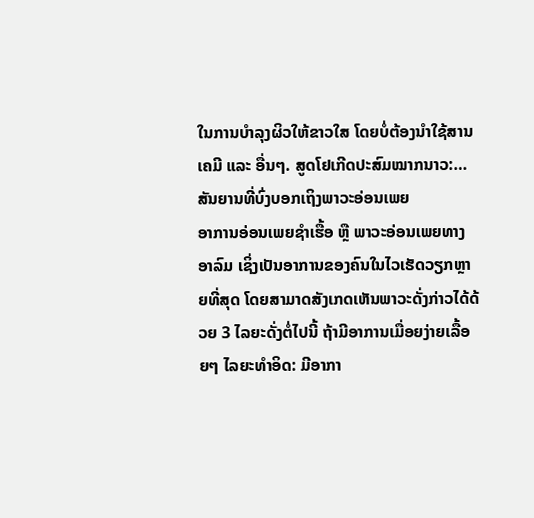ໃນການບຳລຸງຜິວໃຫ້ຂາວໃສ ໂດຍບໍ່ຕ້ອງນຳໃຊ້ສານເຄມີ ແລະ ອື່ນໆ. ສູດໂຢເກີດປະສົມໝາກນາວ:…
ສັນຍານທີ່ບົ່ງບອກເຖິງພາວະອ່ອນເພຍ
ອາການອ່ອນເພຍຊຳເຮື້ອ ຫຼື ພາວະອ່ອນເພຍທາງອາລົມ ເຊິ່ງເປັນອາການຂອງຄົນໃນໄວເຮັດວຽກຫຼາຍທີ່ສຸດ ໂດຍສາມາດສັງເກດເຫັນພາວະດັ່ງກ່າວໄດ້ດ້ວຍ 3 ໄລຍະດັ່ງຕໍ່ໄປນີ້ ຖ້າມີອາການເມື່ອຍງ່າຍເລື້ອຍໆ ໄລຍະທຳອິດ: ມີອາກາ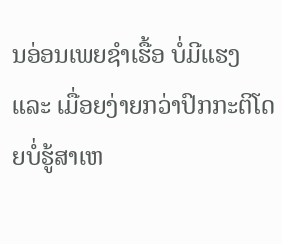ນອ່ອນເພຍຊຳເຮື້ອ ບໍ່ມີແຮງ ແລະ ເມື່ອຍງ່າຍກວ່າປົກກະຕິໂດຍບໍ່ຮູ້ສາເຫ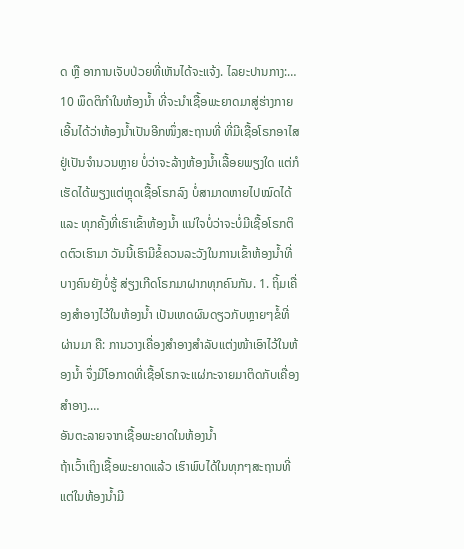ດ ຫຼື ອາການເຈັບປ່ວຍທີ່ເຫັນໄດ້ຈະແຈ້ງ. ໄລຍະປານກາງ:…
10 ພຶດຕິກຳໃນຫ້ອງນ້ຳ ທີ່ຈະນຳເຊື້ອພະຍາດມາສູ່ຮ່າງກາຍ
ເອີ້ນໄດ້ວ່າຫ້ອງນ້ຳເປັນອີກໜຶ່ງສະຖານທີ່ ທີ່ມີເຊື້ອໂຣກອາໄສຢູ່ເປັນຈຳນວນຫຼາຍ ບໍ່ວ່າຈະລ້າງຫ້ອງນ້ຳເລື້ອຍພຽງໃດ ແຕ່ກໍເຮັດໄດ້ພຽງແຕ່ຫຼຸດເຊື້ອໂຣກລົງ ບໍ່ສາມາດຫາຍໄປໝົດໄດ້ ແລະ ທຸກຄັ້ງທີ່ເຮົາເຂົ້າຫ້ອງນ້ຳ ແນ່ໃຈບໍ່ວ່າຈະບໍ່ມີເຊື້ອໂຣກຕິດຕົວເຮົາມາ ວັນນີ້ເຮົາມີຂໍ້ຄວນລະວັງໃນການເຂົ້າຫ້ອງນ້ຳທີ່ບາງຄົນຍັງບໍ່ຮູ້ ສ່ຽງເກີດໂຣກມາຝາກທຸກຄົນກັນ. 1. ຖິ້ມເຄື່ອງສຳອາງໄວ້ໃນຫ້ອງນ້ຳ ເປັນເຫດຜົນດຽວກັບຫຼາຍໆຂໍ້ທີ່ຜ່ານມາ ຄື: ການວາງເຄື່ອງສຳອາງສຳລັບແຕ່ງໜ້າເອົາໄວ້ໃນຫ້ອງນ້ຳ ຈຶ່ງມີໂອກາດທີ່ເຊື້ອໂຣກຈະແຜ່ກະຈາຍມາຕິດກັບເຄື່ອງສຳອາງ.…
ອັນຕະລາຍຈາກເຊື້ອພະຍາດໃນຫ້ອງນ້ຳ
ຖ້າເວົ້າເຖິງເຊື້ອພະຍາດແລ້ວ ເຮົາພົບໄດ້ໃນທຸກໆສະຖານທີ່ ແຕ່ໃນຫ້ອງນ້ຳມີ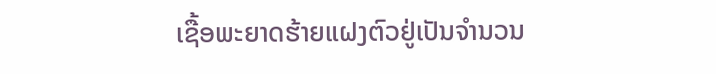ເຊື້ອພະຍາດຮ້າຍແຝງຕົວຢູ່ເປັນຈຳນວນ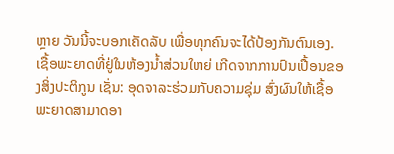ຫຼາຍ ວັນນີ້ຈະບອກເຄັດລັບ ເພື່ອທຸກຄົນຈະໄດ້ປ້ອງກັນຕົນເອງ. ເຊື້ອພະຍາດທີ່ຢູ່ໃນຫ້ອງນ້ຳສ່ວນໃຫຍ່ ເກີດຈາກການປົນເປື້ອນຂອງສິ່ງປະຕິກູນ ເຊັ່ນ: ອຸດຈາລະຮ່ວມກັບຄວາມຊຸ່ມ ສົ່ງຜົນໃຫ້ເຊື້ອພະຍາດສາມາດອາ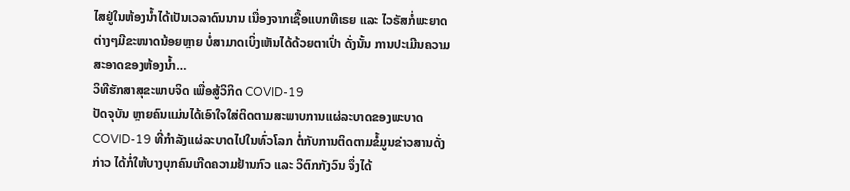ໄສຢູ່ໃນຫ້ອງນ້ຳໄດ້ເປັນເວລາດົນນານ ເນື່ອງຈາກເຊື້ອແບກທີເຣຍ ແລະ ໄວຣັສກໍ່ພະຍາດຕ່າງໆມີຂະໜາດນ້ອຍຫຼາຍ ບໍ່ສາມາດເບິ່ງເຫັນໄດ້ດ້ວຍຕາເປົ່າ ດັ່ງນັ້ນ ການປະເມີນຄວາມສະອາດຂອງຫ້ອງນ້ຳ…
ວິທີຮັກສາສຸຂະພາບຈິດ ເພື່ອສູ້ວິກິດ COVID-19
ປັດຈຸບັນ ຫຼາຍຄົນແມ່ນໄດ້ເອົາໃຈໃສ່ຕິດຕາມສະພາບການແຜ່ລະບາດຂອງພະບາດ COVID-19 ທີ່ກຳລັງແຜ່ລະບາດໄປໃນທົ່ວໂລກ ຕໍ່ກັບການຕິດຕາມຂໍ້ມູນຂ່າວສານດັ່ງກ່າວ ໄດ້ກໍ່ໃຫ້ບາງບຸກຄົນເກີດຄວາມຢ້ານກົວ ແລະ ວິຕົກກັງວົນ ຈຶ່ງໄດ້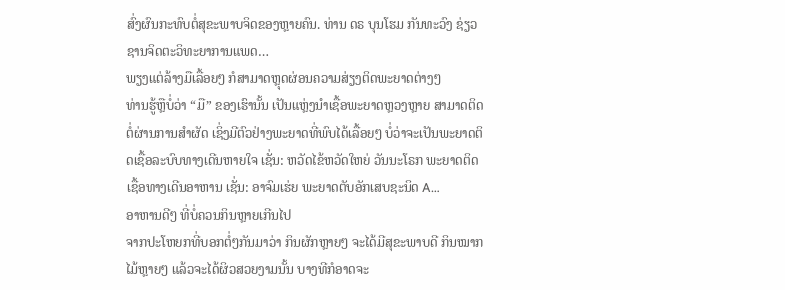ສົ່ງຜົນກະທົບຕໍ່ສຸຂະພາບຈິດຂອງຫຼາຍຄົນ. ທ່ານ ດຣ ບຸນໂຮມ ກັນທະວົງ ຊ່ຽວຊານຈິດຕະວິທະຍາການແພດ…
ພຽງແຕ່ລ້າງມືເລື້ອຍໆ ກໍສາມາດຫຼຸດຜ່ອນຄວາມສ່ຽງຕິດພະຍາດຕ່າງໆ
ທ່ານຮູ້ຫຼືບໍ່ວ່າ “ມື” ຂອງເຮົານັ້ນ ເປັນແຫຼ່ງນຳເຊື້ອພະຍາດຫຼວງຫຼາຍ ສາມາດຕິດຕໍ່ຜ່ານການສຳຜັດ ເຊິ່ງມີຕົວຢ່າງພະຍາດທີ່ພົບໄດ້ເລື້ອຍໆ ບໍ່ວ່າຈະເປັນພະຍາດຕິດເຊື້ອລະບົບທາງເດີນຫາຍໃຈ ເຊັ່ນ: ຫວັດໄຂ້ຫວັດໃຫຍ່ ວັນນະໂຣກ ພະຍາດຕິດເຊື້ອທາງເດີນອາຫານ ເຊັ່ນ: ອາຈົມເຮ່ຍ ພະຍາດຕັບອັກເສບຊະນິດ A…
ອາຫານດີໆ ທີ່ບໍ່ຄວນກິນຫຼາຍເກີນໄປ
ຈາກປະໂຫຍກທີ່ບອກຕໍ່ໆກັນມາວ່າ ກິນຜັກຫຼາຍໆ ຈະໄດ້ມີສຸຂະພາບດີ ກິນໝາກໄມ້ຫຼາຍໆ ແລ້ວຈະໄດ້ຜິວສວຍງາມນັ້ນ ບາງທີກໍອາດຈະ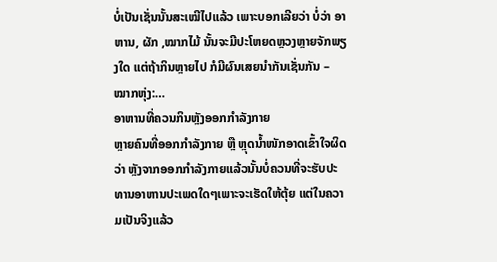ບໍ່ເປັນເຊັ່ນນັ້ນສະເໝີໄປແລ້ວ ເພາະບອກເລີຍວ່າ ບໍ່ວ່າ ອາຫານ, ຜັກ ,ໝາກໄມ້ ນັ້ນຈະມີປະໂຫຍດຫຼວງຫຼາຍຈັກພຽງໃດ ແຕ່ຖ້າກິນຫຼາຍໄປ ກໍມີຜົນເສຍນຳກັນເຊັ່ນກັນ – ໝາກຫຸ່ງ:…
ອາຫານທີ່ຄວນກິນຫຼັງອອກກຳລັງກາຍ
ຫຼາຍຄົນທີ່ອອກກຳລັງກາຍ ຫຼື ຫຼຸດນ້ຳໜັກອາດເຂົ້າໃຈຜິດວ່າ ຫຼັງຈາກອອກກຳລັງກາຍແລ້ວນັ້ນບໍ່ຄວນທີ່ຈະຮັບປະທານອາຫານປະເພດໃດໆເພາະຈະເຮັດໃຫ້ຕຸ້ຍ ແຕ່ໃນຄວາມເປັນຈິງແລ້ວ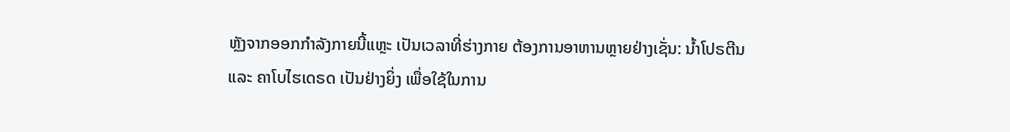ຫຼັງຈາກອອກກຳລັງກາຍນີ້ແຫຼະ ເປັນເວລາທີ່ຮ່າງກາຍ ຕ້ອງການອາຫານຫຼາຍຢ່າງເຊັ່ນ: ນ້ຳໂປຣຕີນ ແລະ ຄາໂບໄຮເດຣດ ເປັນຢ່າງຍິ່ງ ເພື່ອໃຊ້ໃນການ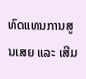ທົດແທນການສູນເສຍ ແລະ ເສີມ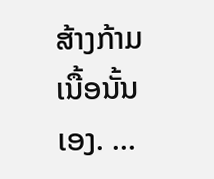ສ້າງກ້າມເນື້ອນັ້ນເອງ. …